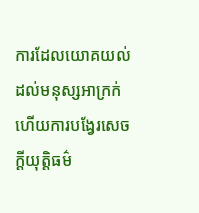ការដែលយោគយល់ដល់មនុស្សអាក្រក់ ហើយការបង្វែរសេចក្ដីយុត្តិធម៌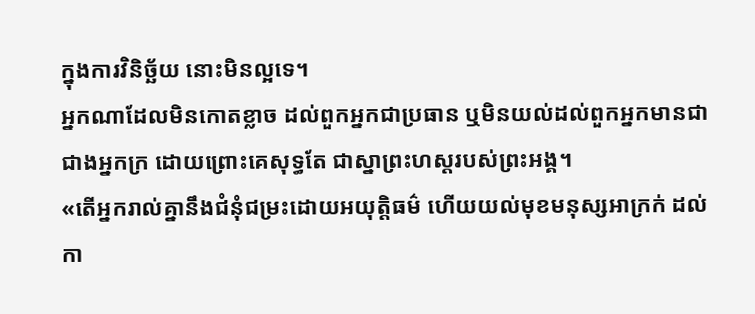ក្នុងការវិនិច្ឆ័យ នោះមិនល្អទេ។
អ្នកណាដែលមិនកោតខ្លាច ដល់ពួកអ្នកជាប្រធាន ឬមិនយល់ដល់ពួកអ្នកមានជាជាងអ្នកក្រ ដោយព្រោះគេសុទ្ធតែ ជាស្នាព្រះហស្តរបស់ព្រះអង្គ។
«តើអ្នករាល់គ្នានឹងជំនុំជម្រះដោយអយុត្តិធម៌ ហើយយល់មុខមនុស្សអាក្រក់ ដល់កា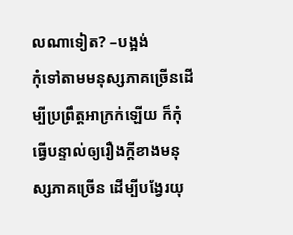លណាទៀត? –បង្អង់
កុំទៅតាមមនុស្សភាគច្រើនដើម្បីប្រព្រឹត្តអាក្រក់ឡើយ ក៏កុំធ្វើបន្ទាល់ឲ្យរឿងក្តីខាងមនុស្សភាគច្រើន ដើម្បីបង្វែរយុ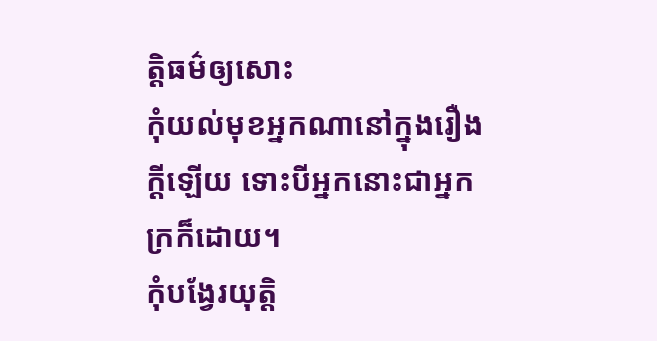ត្តិធម៌ឲ្យសោះ
កុំយល់មុខអ្នកណានៅក្នុងរឿងក្ដីឡើយ ទោះបីអ្នកនោះជាអ្នកក្រក៏ដោយ។
កុំបង្វែរយុត្តិ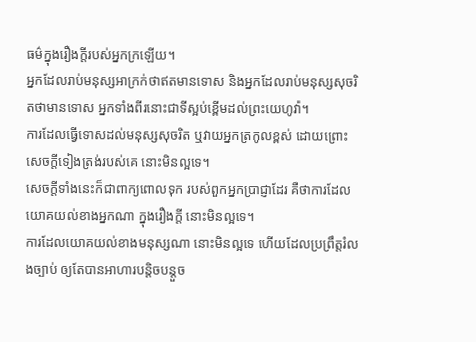ធម៌ក្នុងរឿងក្តីរបស់អ្នកក្រឡើយ។
អ្នកដែលរាប់មនុស្សអាក្រក់ថាឥតមានទោស និងអ្នកដែលរាប់មនុស្សសុចរិតថាមានទោស អ្នកទាំងពីរនោះជាទីស្អប់ខ្ពើមដល់ព្រះយេហូវ៉ា។
ការដែលធ្វើទោសដល់មនុស្សសុចរិត ឬវាយអ្នកត្រកូលខ្ពស់ ដោយព្រោះ សេចក្ដីទៀងត្រង់របស់គេ នោះមិនល្អទេ។
សេចក្ដីទាំងនេះក៏ជាពាក្យពោលទុក របស់ពួកអ្នកប្រាជ្ញាដែរ គឺថាការដែលយោគយល់ខាងអ្នកណា ក្នុងរឿងក្តី នោះមិនល្អទេ។
ការដែលយោគយល់ខាងមនុស្សណា នោះមិនល្អទេ ហើយដែលប្រព្រឹត្តរំលងច្បាប់ ឲ្យតែបានអាហារបន្តិចបន្តួច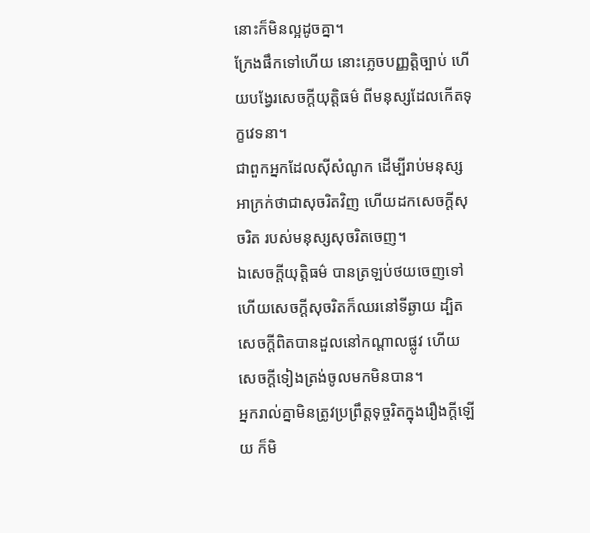នោះក៏មិនល្អដូចគ្នា។
ក្រែងផឹកទៅហើយ នោះភ្លេចបញ្ញត្តិច្បាប់ ហើយបង្វែរសេចក្ដីយុត្តិធម៌ ពីមនុស្សដែលកើតទុក្ខវេទនា។
ជាពួកអ្នកដែលស៊ីសំណូក ដើម្បីរាប់មនុស្សអាក្រក់ថាជាសុចរិតវិញ ហើយដកសេចក្ដីសុចរិត របស់មនុស្សសុចរិតចេញ។
ឯសេចក្ដីយុត្តិធម៌ បានត្រឡប់ថយចេញទៅ ហើយសេចក្ដីសុចរិតក៏ឈរនៅទីឆ្ងាយ ដ្បិតសេចក្ដីពិតបានដួលនៅកណ្ដាលផ្លូវ ហើយសេចក្ដីទៀងត្រង់ចូលមកមិនបាន។
អ្នករាល់គ្នាមិនត្រូវប្រព្រឹត្តទុច្ចរិតក្នុងរឿងក្តីឡើយ ក៏មិ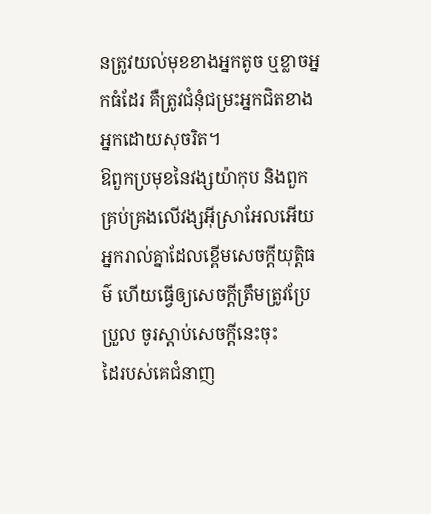នត្រូវយល់មុខខាងអ្នកតូច ឬខ្លាចអ្នកធំដែរ គឺត្រូវជំនុំជម្រះអ្នកជិតខាងអ្នកដោយសុចរិត។
ឱពួកប្រមុខនៃវង្សយ៉ាកុប និងពួកគ្រប់គ្រងលើវង្សអ៊ីស្រាអែលអើយ អ្នករាល់គ្នាដែលខ្ពើមសេចក្ដីយុត្តិធម៌ ហើយធ្វើឲ្យសេចក្ដីត្រឹមត្រូវប្រែប្រួល ចូរស្តាប់សេចក្ដីនេះចុះ
ដៃរបស់គេជំនាញ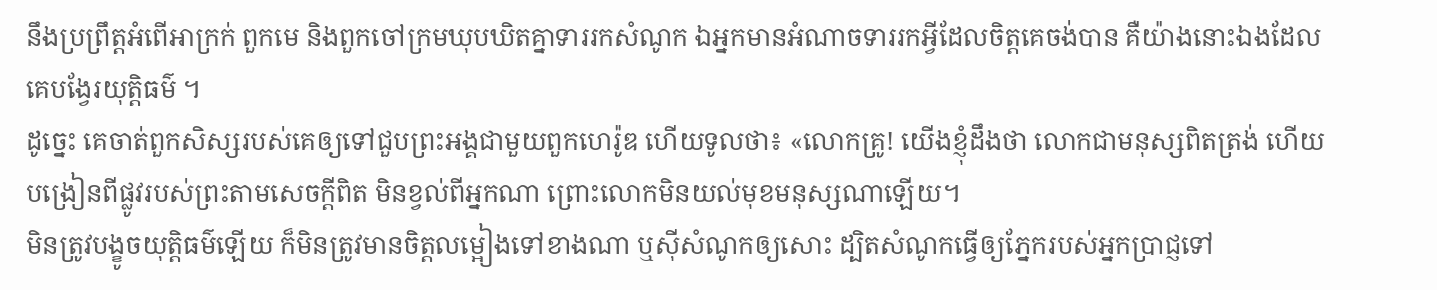នឹងប្រព្រឹត្តអំពើអាក្រក់ ពួកមេ និងពួកចៅក្រមឃុបឃិតគ្នាទាររកសំណូក ឯអ្នកមានអំណាចទាររកអ្វីដែលចិត្តគេចង់បាន គឺយ៉ាងនោះឯងដែលគេបង្វែរយុត្តិធម៌ ។
ដូច្នេះ គេចាត់ពួកសិស្សរបស់គេឲ្យទៅជួបព្រះអង្គជាមួយពួកហេរ៉ូឌ ហើយទូលថា៖ «លោកគ្រូ! យើងខ្ញុំដឹងថា លោកជាមនុស្សពិតត្រង់ ហើយបង្រៀនពីផ្លូវរបស់ព្រះតាមសេចក្តីពិត មិនខ្វល់ពីអ្នកណា ព្រោះលោកមិនយល់មុខមនុស្សណាឡើយ។
មិនត្រូវបង្ខូចយុត្តិធម៌ឡើយ ក៏មិនត្រូវមានចិត្តលម្អៀងទៅខាងណា ឬស៊ីសំណូកឲ្យសោះ ដ្បិតសំណូកធ្វើឲ្យភ្នែករបស់អ្នកប្រាជ្ញទៅ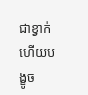ជាខ្វាក់ ហើយបង្ខូច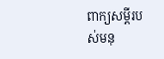ពាក្យសម្ដីរបស់មនុ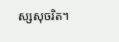ស្សសុចរិត។